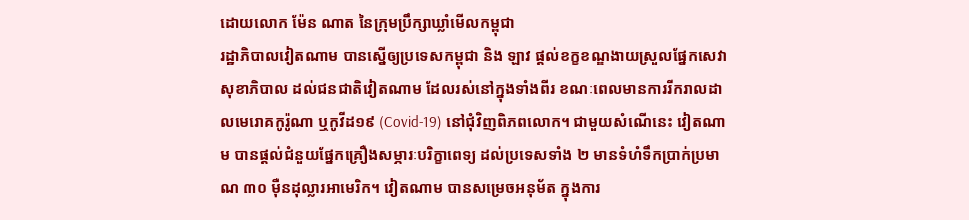ដោយលោក ម៉ែន ណាត នៃក្រុមប្រឹក្សាឃ្លាំមើលកម្ពុជា
រដ្ឋាភិបាលវៀតណាម បានស្នើឲ្យប្រទេសកម្ពុជា និង ឡាវ ផ្តល់ខក្ខខណ្ឌងាយស្រួលផ្នែកសេវាសុខាភិបាល ដល់ជនជាតិវៀតណាម ដែលរស់នៅក្នុងទាំងពីរ ខណៈពេលមានការរីករាលដាលមេរោគកូរ៉ូណា ឬកូវីដ១៩ (Covid-19) នៅជុំវិញពិភពលោក។ ជាមួយសំណើនេះ វៀតណាម បានផ្តល់ជំនួយផ្នែកគ្រឿងសម្ភារៈបរិក្ខាពេទ្យ ដល់ប្រទេសទាំង ២ មានទំហំទឹកប្រាក់ប្រមាណ ៣០ ម៉ឺនដុល្លារអាមេរិក។ វៀតណាម បានសម្រេចអនុម័ត ក្នុងការ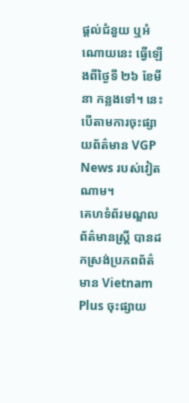ផ្តល់ជំនួយ ឬអំណោយនេះ ធ្វើឡើងពីថ្ងៃទី ២៦ ខែមីនា កន្លងទៅ។ នេះបើតាមការចុះផ្សាយព័ត៌មាន VGP News របស់វៀតណាម។
គេហទំព័រមណ្ឌលព័ត៌មានស្ត្រី បានដកស្រង់ប្រភពព័ត៌មាន Vietnam Plus ចុះផ្សាយ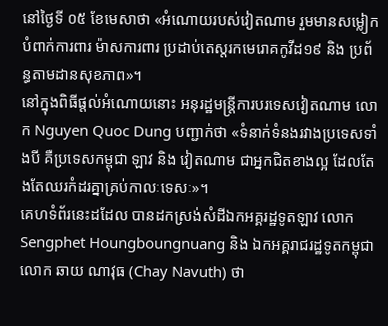នៅថ្ងៃទី ០៥ ខែមេសាថា «អំណោយរបស់វៀតណាម រួមមានសម្លៀកបំពាក់ការពារ ម៉ាសការពារ ប្រដាប់តេស្ដរកមេរោគកូវីដ១៩ និង ប្រព័ន្ធតាមដានសុខភាព»។
នៅក្នុងពិធីផ្តល់អំណោយនោះ អនុរដ្ឋមន្រ្ដីការបរទេសវៀតណាម លោក Nguyen Quoc Dung បញ្ជាក់ថា «ទំនាក់ទំនងរវាងប្រទេសទាំងបី គឺប្រទេសកម្ពុជា ឡាវ និង វៀតណាម ជាអ្នកជិតខាងល្អ ដែលតែងតែឈរកំដរគ្នាគ្រប់កាលៈទេសៈ»។
គេហទំព័រនេះដដែល បានដកស្រង់សំដីឯកអគ្គរដ្ឋទូតឡាវ លោក Sengphet Houngboungnuang និង ឯកអគ្គរាជរដ្ឋទូតកម្ពុជា លោក ឆាយ ណាវុធ (Chay Navuth) ថា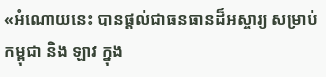«អំណោយនេះ បានផ្ដល់ជាធនធានដ៏អស្ចារ្យ សម្រាប់កម្ពុជា និង ឡាវ ក្នុង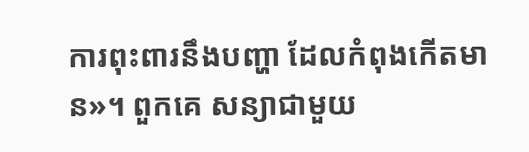ការពុះពារនឹងបញ្ហា ដែលកំពុងកើតមាន»។ ពួកគេ សន្យាជាមួយ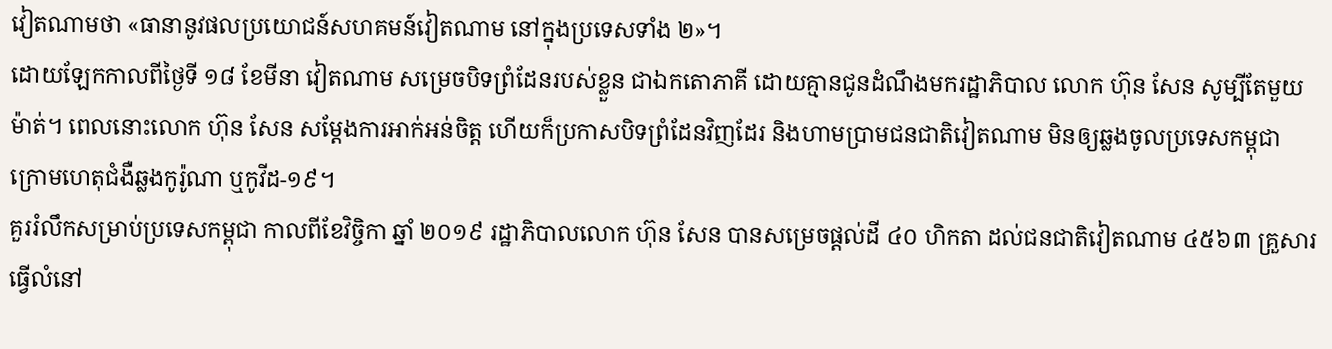វៀតណាមថា «ធានានូវផលប្រយោជន៍សហគមន៍វៀតណាម នៅក្នុងប្រទេសទាំង ២»។
ដោយឡែកកាលពីថ្ងៃទី ១៨ ខែមីនា វៀតណាម សម្រេចបិទព្រំដែនរបស់ខ្លួន ជាឯកតោភាគី ដោយគ្មានជូនដំណឹងមករដ្ឋាភិបាល លោក ហ៊ុន សែន សូម្បីតែមួយម៉ាត់។ ពេលនោះលោក ហ៊ុន សែន សម្តែងការអាក់អន់ចិត្ត ហើយក៏ប្រកាសបិទព្រំដែនវិញដែរ និងហាមប្រាមជនជាតិវៀតណាម មិនឲ្យឆ្លងចូលប្រទេសកម្ពុជា ក្រោមហេតុជំងឺឆ្លងកូរ៉ូណា ឬកូវីដ-១៩។
គួររំលឹកសម្រាប់ប្រទេសកម្ពុជា កាលពីខែវិច្ចិកា ឆ្នាំ ២០១៩ រដ្ឋាភិបាលលោក ហ៊ុន សែន បានសម្រេចផ្តល់ដី ៤០ ហិកតា ដល់ជនជាតិវៀតណាម ៤៥៦៣ គ្រួសារ ធ្វើលំនៅ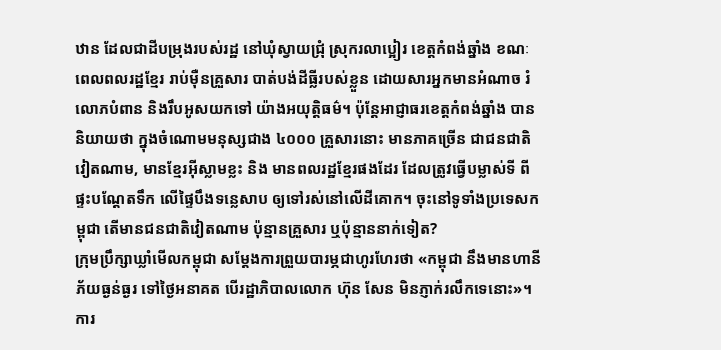ឋាន ដែលជាដីបម្រុងរបស់រដ្ឋ នៅឃុំស្វាយជ្រុំ ស្រុករលាប្អៀរ ខេត្តកំពង់ឆ្នាំង ខណៈពេលពលរដ្ឋខ្មែរ រាប់ម៉ឺនគ្រួសារ បាត់បង់ដីធ្លីរបស់ខ្លួន ដោយសារអ្នកមានអំណាច រំលោភបំពាន និងរឹបអូសយកទៅ យ៉ាងអយុត្តិធម៌។ ប៉ុន្តែអាជ្ញាធរខេត្តកំពង់ឆ្នាំង បាននិយាយថា ក្នុងចំណោមមនុស្សជាង ៤០០០ គ្រួសារនោះ មានភាគច្រើន ជាជនជាតិវៀតណាម, មានខ្មែរអ៊ីស្លាមខ្លះ និង មានពលរដ្ឋខ្មែរផងដែរ ដែលត្រូវធ្វើបម្លាស់ទី ពីផ្ទះបណ្តែតទឹក លើផ្ទៃបឹងទន្លេសាប ឲ្យទៅរស់នៅលើដីគោក។ ចុះនៅទូទាំងប្រទេសកម្ពុជា តើមានជនជាតិវៀតណាម ប៉ុន្មានគ្រួសារ ឬប៉ុន្មាននាក់ទៀត?
ក្រុមប្រឹក្សាឃ្លាំមើលកម្ពុជា សម្តែងការព្រួយបារម្ភជាហូរហែរថា «កម្ពុជា នឹងមានហានីភ័យធ្ងន់ធ្ងរ ទៅថ្ងៃអនាគត បើរដ្ឋាភិបាលលោក ហ៊ុន សែន មិនភ្ញាក់រលឹកទេនោះ»។ ការ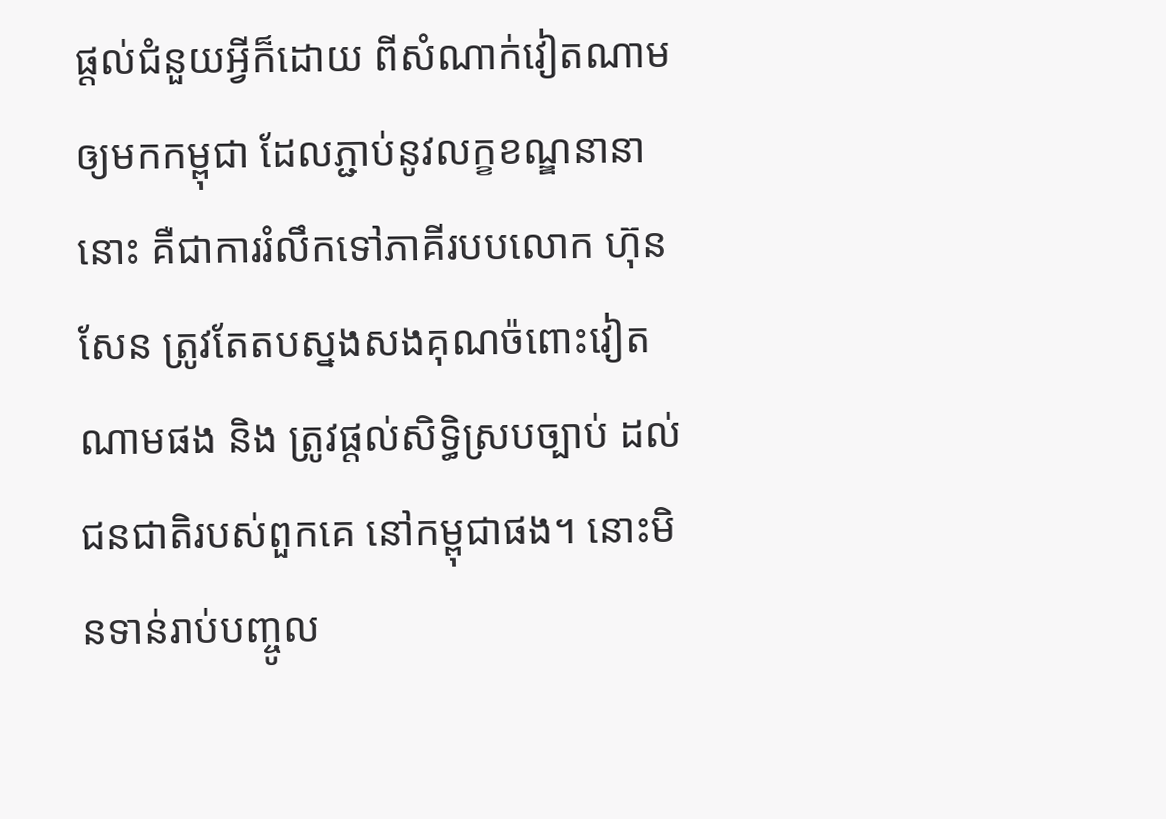ផ្តល់ជំនួយអ្វីក៏ដោយ ពីសំណាក់វៀតណាម ឲ្យមកកម្ពុជា ដែលភ្ជាប់នូវលក្ខខណ្ឌនានានោះ គឺជាការរំលឹកទៅភាគីរបបលោក ហ៊ុន សែន ត្រូវតែតបស្នងសងគុណច៉ពោះវៀតណាមផង និង ត្រូវផ្តល់សិទ្ធិស្របច្បាប់ ដល់ជនជាតិរបស់ពួកគេ នៅកម្ពុជាផង។ នោះមិនទាន់រាប់បញ្ចូល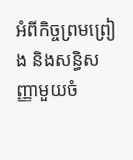អំពីកិច្ចព្រមព្រៀង និងសន្ធិសញ្ញាមួយចំ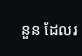នួន ដែលរ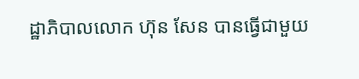ដ្ឋាភិបាលលោក ហ៊ុន សែន បានធ្វើជាមួយ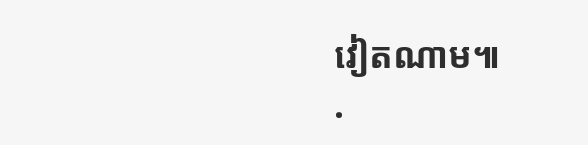វៀតណាម៕
.